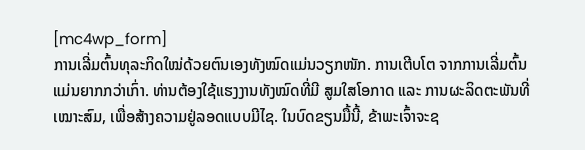[mc4wp_form]
ການເລີ່ມຕົ້ນທຸລະກິດໃໝ່ດ້ວຍຕົນເອງທັງໝົດແມ່ນວຽກໜັກ. ການເຕີບໂຕ ຈາກການເລີ່ມຕົ້ນແມ່ນຍາກກວ່າເກົ່າ. ທ່ານຕ້ອງໃຊ້ແຮງງານທັງໝົດທີ່ມີ ສູມໃສໂອກາດ ແລະ ການຜະລິດຕະພັນທີ່ເໝາະສົມ, ເພື່ອສ້າງຄວາມຢູ່ລອດແບບມີໄຊ. ໃນບົດຂຽນມື້ນີ້, ຂ້າພະເຈົ້າຈະຊ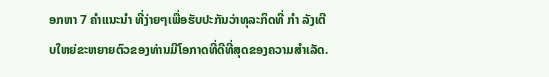ອກຫາ 7 ຄຳແນະນຳ ທີ່ງ່າຍໆເພື່ອຮັບປະກັນວ່າທຸລະກິດທີ່ ກຳ ລັງເຕີບໃຫຍ່ຂະຫຍາຍຕົວຂອງທ່ານມີໂອກາດທີ່ດີທີ່ສຸດຂອງຄວາມສຳເລັດ.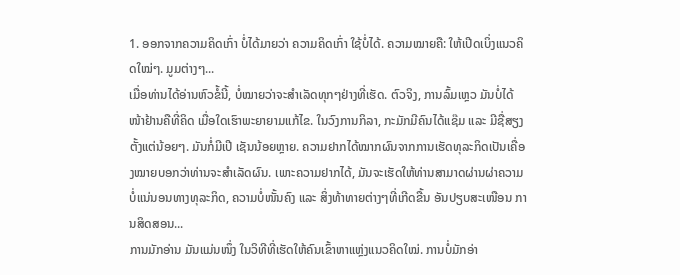1. ອອກຈາກຄວາມຄິດເກົ່າ ບໍ່ໄດ້ມາຍວ່າ ຄວາມຄິດເກົ່າ ໃຊ້ບໍ່ໄດ້. ຄວາມໝາຍຄື: ໃຫ້ເປີດເບິ່ງແນວຄິດໃໝ່ໆ. ມູມຕ່າງໆ...
ເມື່ອທ່ານໄດ້ອ່ານຫົວຂໍ້ນີ້, ບໍ່ໝາຍວ່າຈະສຳເລັດທຸກໆຢ່າງທີ່ເຮັດ. ຕົວຈິງ, ການລົ້ມເຫຼວ ມັນບໍ່ໄດ້ໜ້າຢ້ານຄືທີ່ຄິດ ເມື່ອໃດເຮົາພະຍາຍາມແກ້ໄຂ. ໃນວົງການກິລາ, ກະມັກມີຄົນໄດ້ແຊ໊ມ ແລະ ມີຊື່ສຽງຕັ້ງແຕ່ນ້ອຍໆ. ມັນກໍ່ມີເປີ ເຊັນນ້ອຍຫຼາຍ. ຄວາມຢາກໄດ້ໝາກຜົນຈາກການເຮັດທຸລະກິດເປັນເຄື່ອງໝາຍບອກວ່າທ່ານຈະສຳເລັດຜົນ. ເພາະຄວາມຢາກໄດ້, ມັນຈະເຮັດໃຫ້ທ່ານສາມາດຜ່ານຜ່າຄວາມບໍ່ແນ່ນອນທາງທຸລະກິດ, ຄວາມບໍ່ໜັ້ນຄົງ ແລະ ສິ່ງທ້າທາຍຕ່າງໆທີ່ເກີດຂື້ນ ອັນປຽບສະເໜືອນ ການສິດສອນ...
ການມັກອ່ານ ມັນແມ່ນໜຶ່ງ ໃນວິທີທີ່ເຮັດໃຫ້ຄົນເຂົ້າຫາແຫຼ່ງແນວຄິດໃໝ່. ການບໍ່ມັກອ່າ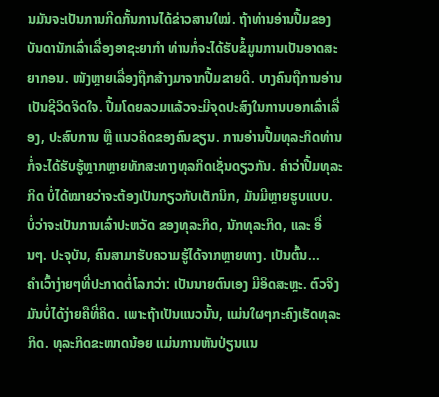ນມັນຈະເປັນການກີດກັ້ນການໄດ້ຂ່າວສານໃໝ່. ຖ້າທ່ານອ່ານປື້ມຂອງບັນດານັກເລົ່າເລື່ອງອາຊະຍາກຳ ທ່ານກໍ່ຈະໄດ້ຮັບຂໍ້ມູນການເປັນອາດສະຍາກອນ. ໜັງຫຼາຍເລື່ອງຖືກສ້າງມາຈາກປື້ມຂາຍດີ. ບາງຄົນຖືການອ່ານເປັນຊີວິດຈິດໃຈ. ປື້ມໂດຍລວມແລ້ວຈະມີຈຸດປະສົງໃນການບອກເລົ່າເລື່ອງ, ປະສົບການ ຫຼື ແນວຄິດຂອງຄົນຂຽນ. ການອ່ານປື້ມທຸລະກິດທ່ານກໍ່ຈະໄດ້ຮັບຮູ້ຫຼາກຫຼາຍທັກສະທາງທຸລກິດເຊັ່ນດຽວກັນ. ຄຳວ່າປື້ມທຸລະກິດ ບໍ່ໄດ້ໝາຍວ່າຈະຕ້ອງເປັນກຽວກັບເຕັກນິກ, ມັນມີຫຼາຍຮູບແບບ. ບໍ່ວ່າຈະເປັນການເລົ່າປະຫວັດ ຂອງທຸລະກິດ, ນັກທຸລະກິດ, ແລະ ອື່ນໆ. ປະຈຸບັນ, ຄົນສາມາຮັບຄວາມຮູ້ໄດ້ຈາກຫຼາຍທາງ. ເປັນຕົ້ນ...
ຄຳເວົ້າງ່າຍໆທີ່ປະກາດຕໍ່ໂລກວ່າ: ເປັນນາຍຕົນເອງ ມີອິດສະຫຼະ. ຕົວຈິງມັນບໍ່ໄດ້ງ່າຍຄືທີ່ຄິດ. ເພາະຖ້າເປັນແນວນັ້ນ, ແມ່ນໃຜໆກະຄົງເຮັດທຸລະກິດ. ທຸລະກິດຂະໜາດນ້ອຍ ແມ່ນການຫັນປ່ຽນແນ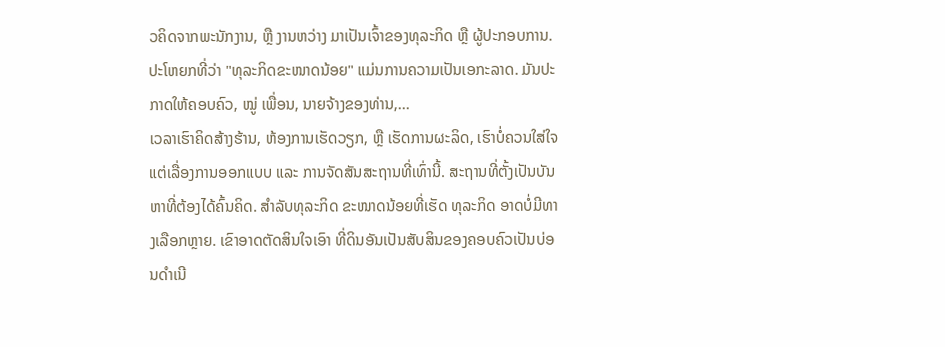ວຄິດຈາກພະນັກງານ, ຫຼື ງານຫວ່າງ ມາເປັນເຈົ້າຂອງທຸລະກິດ ຫຼື ຜູ້ປະກອບການ. ປະໂຫຍກທີ່ວ່າ "ທຸລະກິດຂະໜາດນ້ອຍ" ແມ່ນການຄວາມເປັນເອກະລາດ. ມັນປະກາດໃຫ້ຄອບຄົວ, ໝູ່ ເພື່ອນ, ນາຍຈ້າງຂອງທ່ານ,...
ເວລາເຮົາຄິດສ້າງຮ້ານ, ຫ້ອງການເຮັດວຽກ, ຫຼື ເຮັດການຜະລິດ, ເຮົາບໍ່ຄວນໃສ່ໃຈແຕ່ເລື່ອງການອອກແບບ ແລະ ການຈັດສັນສະຖານທີ່ເທົ່ານີ້. ສະຖານທີ່ຕັ້ງເປັນບັນຫາທີ່ຕ້ອງໄດ້ຄົ້ນຄິດ. ສຳລັບທຸລະກິດ ຂະໜາດນ້ອຍທີ່ເຮັດ ທຸລະກິດ ອາດບໍ່ມີທາງເລືອກຫຼາຍ. ເຂົາອາດຕັດສິນໃຈເອົາ ທີ່ດິນອັນເປັນສັບສິນຂອງຄອບຄົວເປັນບ່ອນດຳເນີ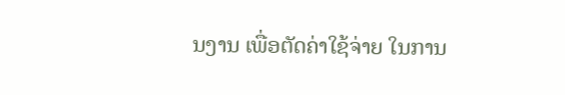ນງານ ເພື່ອຕັດຄ່າໃຊ້ຈ່າຍ ໃນການ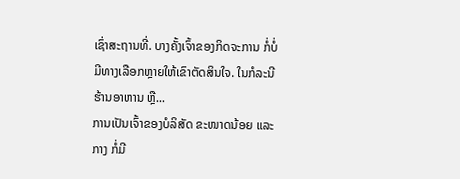ເຊົ່າສະຖານທີ່. ບາງຄັ້ງເຈົ້າຂອງກິດຈະການ ກໍ່ບໍ່ມີທາງເລືອກຫຼາຍໃຫ້ເຂົາຕັດສິນໃຈ. ໃນກໍລະນີຮ້ານອາຫານ ຫຼື...
ການເປັນເຈົ້າຂອງບໍລິສັດ ຂະໜາດນ້ອຍ ແລະ ກາງ ກໍ່ມີ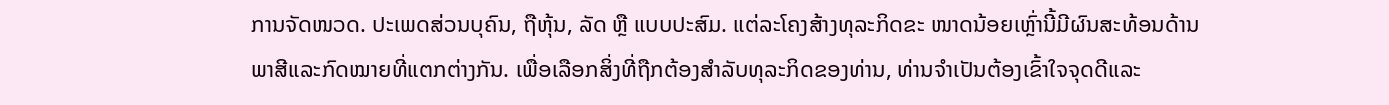ການຈັດໜວດ. ປະເພດສ່ວນບຸຄົນ, ຖືຫຸ້ນ, ລັດ ຫຼື ແບບປະສົມ. ແຕ່ລະໂຄງສ້າງທຸລະກິດຂະ ໜາດນ້ອຍເຫຼົ່ານີ້ມີຜົນສະທ້ອນດ້ານພາສີແລະກົດໝາຍທີ່ແຕກຕ່າງກັນ. ເພື່ອເລືອກສິ່ງທີ່ຖືກຕ້ອງສຳລັບທຸລະກິດຂອງທ່ານ, ທ່ານຈຳເປັນຕ້ອງເຂົ້າໃຈຈຸດດີແລະ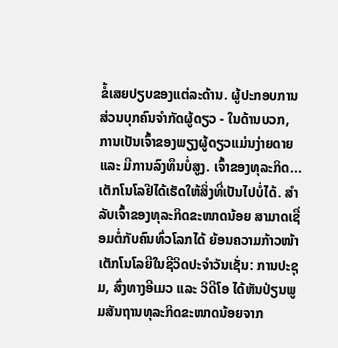ຂໍ້ເສຍປຽບຂອງແຕ່ລະດ້ານ. ຜູ້ປະກອບການສ່ວນບຸກຄົນຈຳກັດຜູ້ດຽວ - ໃນດ້ານບວກ, ການເປັນເຈົ້າຂອງພຽງຜູ້ດຽວແມ່ນງ່າຍດາຍ ແລະ ມີການລົງທຶນບໍ່ສູງ. ເຈົ້າຂອງທຸລະກິດ...
ເຕັກໂນໂລຢີໄດ້ເຮັດໃຫ້ສິ່ງທີ່ເປັນໄປບໍ່ໄດ້. ສໍາລັບເຈົ້າຂອງທຸລະກິດຂະໜາດນ້ອຍ ສາມາດເຊື່ອມຕໍ່ກັບຄົນທົ່ວໂລກໄດ້ ຍ້ອນຄວາມກ້າວໜ້າເຕັກໂນໂລຍີໃນຊີວິດປະຈຳວັນເຊັ່ນ: ການປະຊຸມ, ສົ່ງທາງອີເມວ ແລະ ວິດີໂອ ໄດ້ຫັນປ່ຽນພູມສັນຖານທຸລະກິດຂະໜາດນ້ອຍຈາກ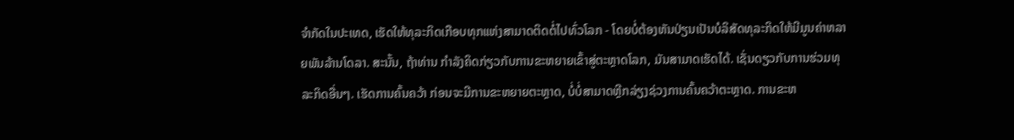ຈຳກັດໃນປະເທດ, ເຮັດໃຫ້ທຸລະກິດເກືອບທຸກແຫ່ງສາມາດຕິດຕໍ່ໄປທົ່ວໂລກ - ໂດຍບໍ່ຕ້ອງຫັນປ່ຽນເປັນບໍລິສັດທຸລະກິດໃຫ້ມີມູນຄ່າຫລາຍພັນລ້ານໂດລາ. ສະນັ້ນ, ຖ້າທ່ານ ກຳລັງຄິດກ່ຽວກັບການຂະຫຍາຍເຂົ້າສູ່ຕະຫຼາດໂລກ, ມັນສາມາດເຮັດໄດ້. ເຊັ່ນດຽວກັບການຮ່ວມທຸລະກິດອື່ນໆ. ເຮັດການຄົ້ນຄວ້າ ກ່ອນຈະມີການຂະຫຍາຍຕະຫຼາດ, ບໍ່ບໍ່ສາມາດຫຼີກລ່ຽງຊ່ວງການຄົ້ນຄວ້າຕະຫຼາດ. ການຂະຫ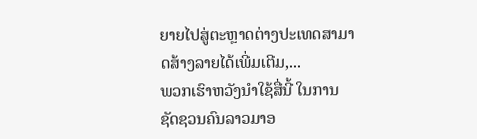ຍາຍໄປສູ່ຕະຫຼາດຕ່າງປະເທດສາມາດສ້າງລາຍໄດ້ເພີ່ມເຕີມ,...
ພວກເຮົາຫວັງນຳໃຊ້ສື່ນີ້ ໃນການຊັດຊວນຄົນລາວມາອ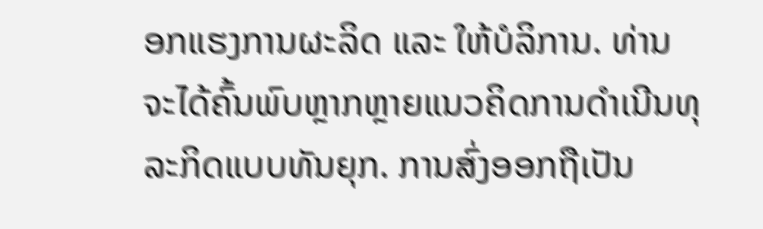ອກແຮງການຜະລິດ ແລະ ໃຫ້ບໍລິການ. ທ່ານຈະໄດ້ຄົ້ນພົບຫຼາກຫຼາຍແນວຄິດການດຳເນີນທຸລະກິດແບບທັນຍຸກ. ການສົ່ງອອກຖືເປັນ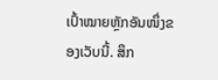ເປົ້າໝາຍຫຼັກອັນໜຶ່ງຂອງເວັບນີ້. ສຶກ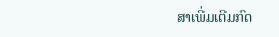ສາເພີ່ມເຕີມກົດ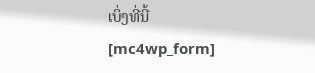ເບິ່ງທີ່ນີ້
[mc4wp_form]